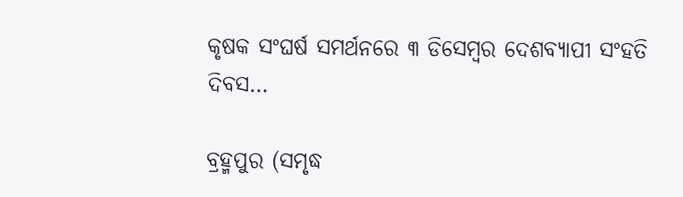କୃଷକ ସଂଘର୍ଷ ସମର୍ଥନରେ ୩ ଡିସେମ୍ବର ଦେଶବ୍ୟାପୀ ସଂହତି ଦିବସ…

ବ୍ରହ୍ମପୁର (ସମୃଦ୍ଧ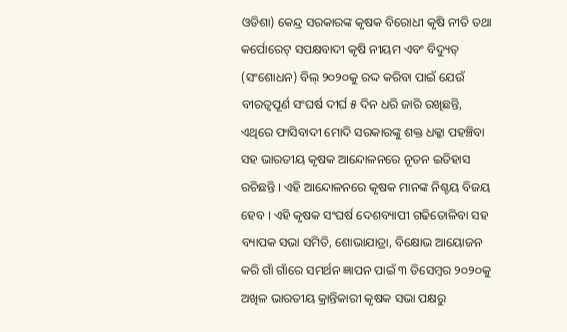ଓଡିଶା) କେନ୍ଦ୍ର ସରକାରଙ୍କ କୃଷକ ବିରୋଧୀ କୃଷି ନୀତି ତଥା କର୍ପୋରେଟ୍ ସପକ୍ଷବାଦୀ କୃଷି ନୀୟମ ଏବଂ ବିଦ୍ୟୁତ୍ (ସଂଶୋଧନ) ବିଲ୍ ୨୦୨୦କୁ ରଦ୍ଦ କରିବା ପାଇଁ ଯେଉଁ ବୀରତ୍ବପୂର୍ଣ ସଂଘର୍ଷ ଦୀର୍ଘ ୫ ଦିନ ଧରି ଜାରି ରଖିଛନ୍ତି, ଏଥିରେ ଫାସିବାଦୀ ମୋଦି ସରକାରଙ୍କୁ ଶକ୍ତ ଧକ୍କା ପହଞ୍ଚିବା ସହ ଭାରତୀୟ କୃଷକ ଆନ୍ଦୋଳନରେ ନୂତନ ଇତିହାସ ରଚିଛନ୍ତି । ଏହି ଆନ୍ଦୋଳନରେ କୃଷକ ମାନଙ୍କ ନିଶ୍ଚୟ ବିଜୟ ହେବ । ଏହି କୃଷକ ସଂଘର୍ଷ ଦେଶବ୍ୟାପୀ ଗଢିତୋଳିବା ସହ ବ୍ୟାପକ ସଭା ସମିତି, ଶୋଭାଯାତ୍ରା, ବିକ୍ଷୋଭ ଆୟୋଜନ କରି ଗାଁ ଗାଁରେ ସମର୍ଥନ ଜ୍ଞାପନ ପାଇଁ ୩ ଡିସେମ୍ବର ୨୦୨୦କୁ ଅଖିଳ ଭାରତୀୟ କ୍ରାନ୍ତିକାରୀ କୃଷକ ସଭା ପକ୍ଷରୁ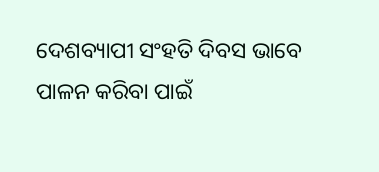ଦେଶବ୍ୟାପୀ ସଂହତି ଦିବସ ଭାବେ ପାଳନ କରିବା ପାଇଁ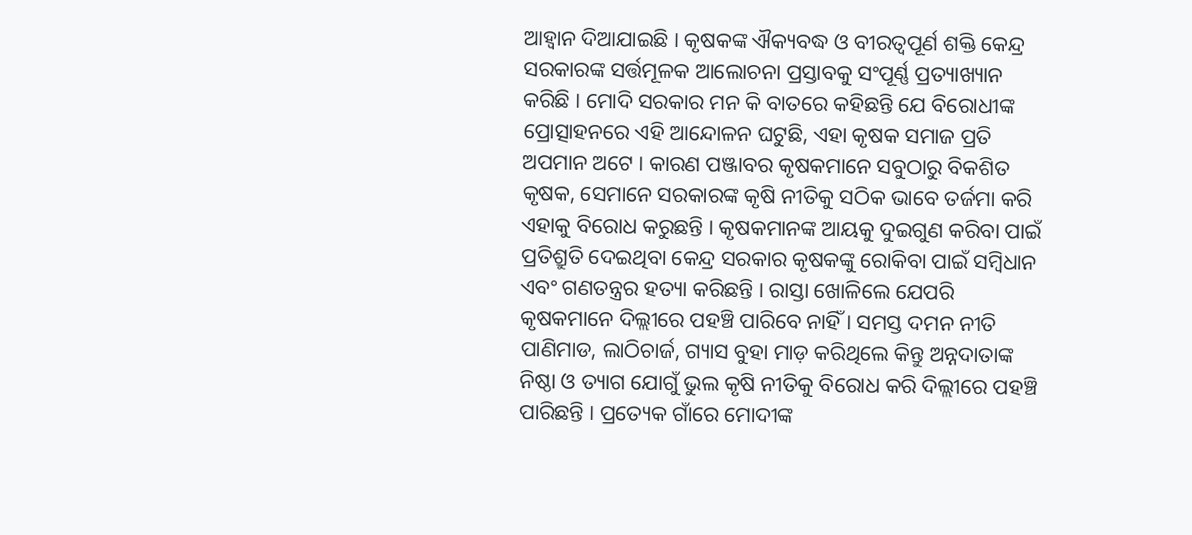ଆହ୍ବାନ ଦିଆଯାଇଛି । କୃଷକଙ୍କ ଐକ୍ୟବଦ୍ଧ ଓ ବୀରତ୍ବପୂର୍ଣ ଶକ୍ତି କେନ୍ଦ୍ର ସରକାରଙ୍କ ସର୍ତ୍ତମୂଳକ ଆଲୋଚନା ପ୍ରସ୍ତାବକୁ ସଂପୂର୍ଣ୍ଣ ପ୍ରତ୍ୟାଖ୍ୟାନ କରିଛି । ମୋଦି ସରକାର ମନ କି ବାତରେ କହିଛନ୍ତି ଯେ ବିରୋଧୀଙ୍କ ପ୍ରୋତ୍ସାହନରେ ଏହି ଆନ୍ଦୋଳନ ଘଟୁଛି, ଏହା କୃଷକ ସମାଜ ପ୍ରତି ଅପମାନ ଅଟେ । କାରଣ ପଞ୍ଜାବର କୃଷକମାନେ ସବୁଠାରୁ ବିକଶିତ କୃଷକ, ସେମାନେ ସରକାରଙ୍କ କୃଷି ନୀତିକୁ ସଠିକ ଭାବେ ତର୍ଜମା କରି ଏହାକୁ ବିରୋଧ କରୁଛନ୍ତି । କୃଷକମାନଙ୍କ ଆୟକୁ ଦୁଇଗୁଣ କରିବା ପାଇଁ ପ୍ରତିଶ୍ରୁତି ଦେଇଥିବା କେନ୍ଦ୍ର ସରକାର କୃଷକଙ୍କୁ ରୋକିବା ପାଇଁ ସମ୍ବିଧାନ ଏବଂ ଗଣତନ୍ତ୍ରର ହତ୍ୟା କରିଛନ୍ତି । ରାସ୍ତା ଖୋଳିଲେ ଯେପରି କୃଷକମାନେ ଦିଲ୍ଲୀରେ ପହଞ୍ଚି ପାରିବେ ନାହିଁ । ସମସ୍ତ ଦମନ ନୀତି ପାଣିମାଡ, ଲାଠିଚାର୍ଜ, ଗ୍ୟାସ ବୁହା ମାଡ଼ କରିଥିଲେ କିନ୍ତୁ ଅନ୍ନଦାତାଙ୍କ ନିଷ୍ଠା ଓ ତ୍ୟାଗ ଯୋଗୁଁ ଭୁଲ କୃଷି ନୀତିକୁ ବିରୋଧ କରି ଦିଲ୍ଲୀରେ ପହଞ୍ଚି ପାରିଛନ୍ତି । ପ୍ରତ୍ୟେକ ଗାଁରେ ମୋଦୀଙ୍କ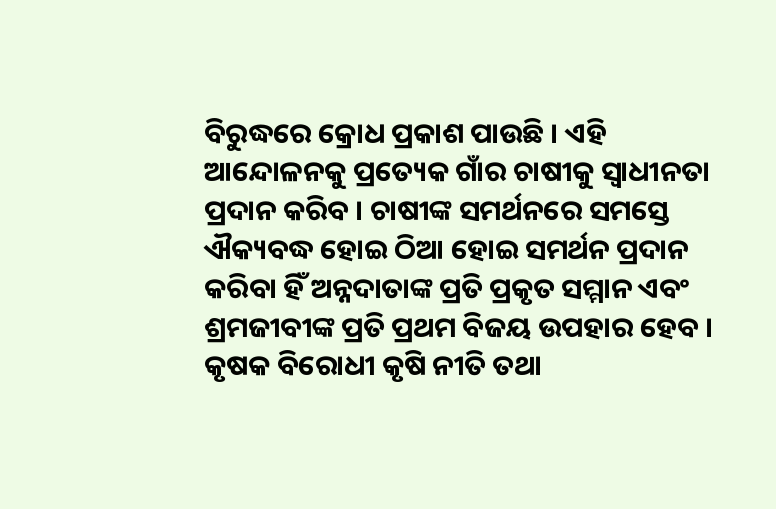ବିରୁଦ୍ଧରେ କ୍ରୋଧ ପ୍ରକାଶ ପାଉଛି । ଏହି ଆନ୍ଦୋଳନକୁ ପ୍ରତ୍ୟେକ ଗାଁର ଚାଷୀକୁ ସ୍ୱାଧୀନତା ପ୍ରଦାନ କରିବ । ଚାଷୀଙ୍କ ସମର୍ଥନରେ ସମସ୍ତେ ଐକ୍ୟବଦ୍ଧ ହୋଇ ଠିଆ ହୋଇ ସମର୍ଥନ ପ୍ରଦାନ କରିବା ହିଁ ଅନ୍ନଦାତାଙ୍କ ପ୍ରତି ପ୍ରକୃତ ସମ୍ମାନ ଏବଂ ଶ୍ରମଜୀବୀଙ୍କ ପ୍ରତି ପ୍ରଥମ ବିଜୟ ଉପହାର ହେବ । କୃଷକ ବିରୋଧୀ କୃଷି ନୀତି ତଥା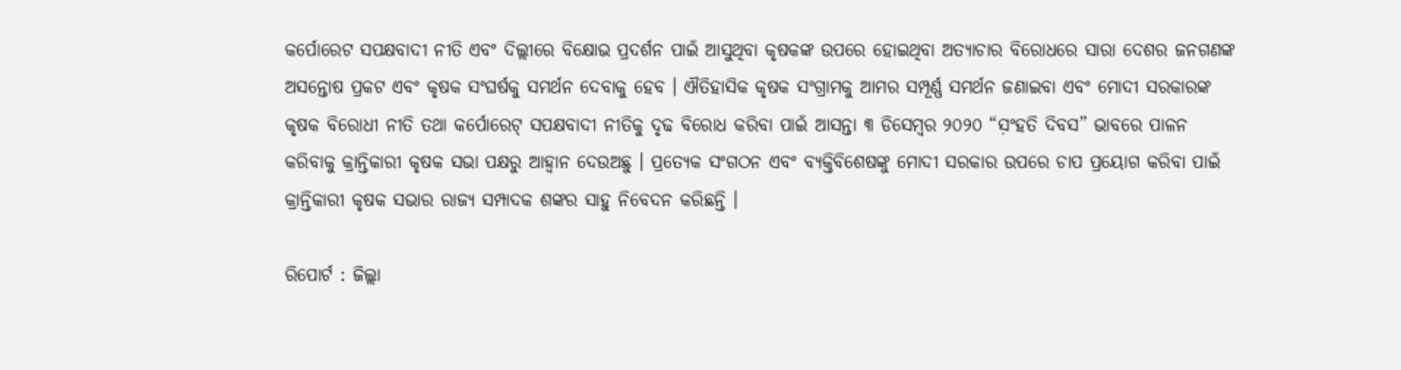କର୍ପୋରେଟ ସପକ୍ଷବାଦୀ ନୀତି ଏବଂ ଦିଲ୍ଲୀରେ ବିକ୍ଷୋଭ ପ୍ରଦର୍ଶନ ପାଇଁ ଆସୁଥିବା କୃଷକଙ୍କ ଉପରେ ହୋଇଥିବା ଅତ୍ୟାଚାର ବିରୋଧରେ ସାରା ଦେଶର ଜନଗଣଙ୍କ ଅସନ୍ତୋଷ ପ୍ରକଟ ଏବଂ କୃଷକ ସଂଘର୍ଷକୁ ସମର୍ଥନ ଦେବାକୁ ହେବ । ଐତିହାସିକ କୃଷକ ସଂଗ୍ରାମକୁ ଆମର ସମ୍ପୂର୍ଣ୍ଣ ସମର୍ଥନ ଜଣାଇବା ଏବଂ ମୋଦୀ ସରକାରଙ୍କ କୃଷକ ବିରୋଧୀ ନୀତି ତଥା କର୍ପୋରେଟ୍ ସପକ୍ଷବାଦୀ ନୀତିକୁ ଦୃଢ ବିରୋଧ କରିବା ପାଇଁ ଆସନ୍ତା ୩ ଡିସେମ୍ବର ୨୦୨୦ “ସ଼ଂହତି ଦିବସ” ଭାବରେ ପାଳନ କରିବାକୁ କ୍ରାନ୍ତିକାରୀ କୃଷକ ସଭା ପକ୍ଷରୁ ଆହ୍ଵାନ ଦେଉଅଛୁ । ପ୍ରତ୍ୟେକ ସଂଗଠନ ଏବଂ ବ୍ୟକ୍ତିବିଶେଷଙ୍କୁ ମୋଦୀ ସରକାର ଉପରେ ଚାପ ପ୍ରୟୋଗ କରିବା ପାଇଁ କ୍ରାନ୍ତିକାରୀ କୃଷକ ସଭାର ରାଜ୍ୟ ସମ୍ପାଦକ ଶଙ୍କର ସାହୁ ନିବେଦନ କରିଛନ୍ତି ।

ରିପୋର୍ଟ : ଜିଲ୍ଲା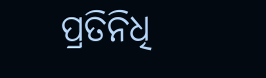ପ୍ରତିନିଧି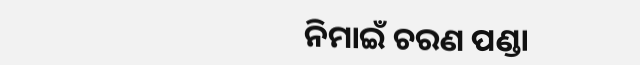ନିମାଇଁ ଚରଣ ପଣ୍ଡା